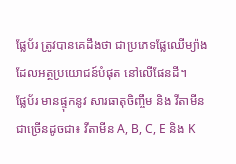ផ្លែប័រ ត្រូវបានគេដឹងថា ជាប្រភេទផ្លែឈើម្យ៉ាង ដែលអត្ថប្រយោជន៍បំផុត នៅលើផែនដី។
ផ្លែប័រ មានផ្ទុកនូវ សារធាតុចិញ្ចឹម និង វីតាមីន ជាច្រើនដូចជា៖ វីតាមីន A, B, C, E និង K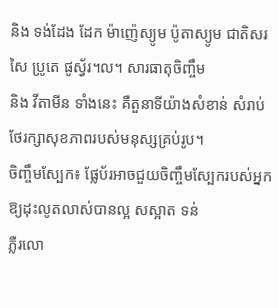និង ទង់ដែង ដែក ម៉ាញ៉េស្យូម ប៉ូតាស្យូម ជាតិសរសៃ ប្រូតេ ផូស្វ័រ។ល។ សារធាតុចិញ្ចឹម
និង វីតាមីន ទាំងនេះ គឺតួនាទីយ៉ាងសំខាន់ សំរាប់ថែរក្សាសុខភាពរបស់មនុស្សគ្រប់រូប។
ចិញ្ចឹមស្បែក៖ ផ្លែប័រអាចជួយចិញ្ចឹមស្បែករបស់អ្នកឱ្យដុះលូតលាស់បានល្អ សស្អាត ទន់
ភ្លឺរលោ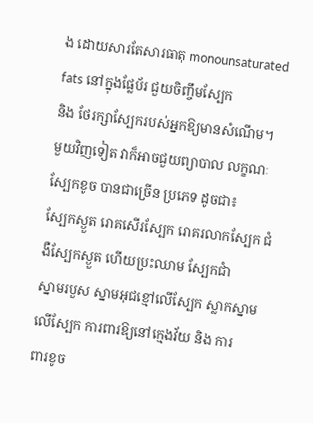ង ដោយសារតែសារធាតុ monounsaturated fats នៅក្នុងផ្លែប័រ ជួយចិញ្ចឹមស្បែក
និង ថែរក្សាស្បែករបស់អ្នកឱ្យមានសំណើម។
មួយវិញទៀត វាក៏អាចជួយព្យាបាល លក្ខណៈស្បែកខូច បានជាច្រើន ប្រភេទ ដូចជា៖
ស្បែកស្ងួត រោគសើរស្បែក រោគរលាកស្បែក ជំងឺស្បែកស្ងួត ហើយប្រះឈាម ស្បែកជាំ
ស្នាមរបួស ស្នាមអុជខ្មៅលើស្បែក ស្លាកស្នាមលើស្បែក ការពារឱ្យនៅក្មេងវ័យ និង ការ
ពារខូច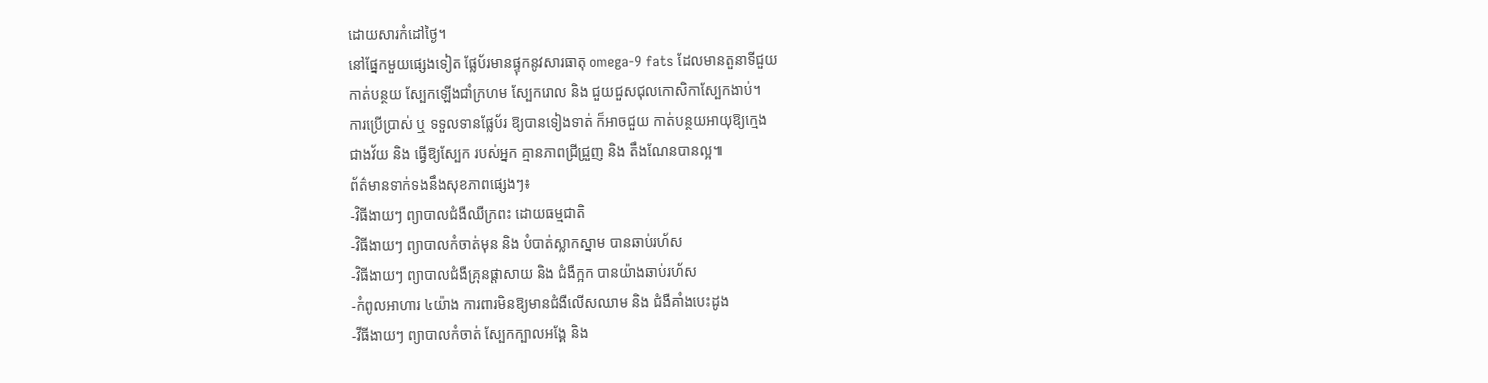ដោយសារកំដៅថ្ងៃ។
នៅផ្នែកមួយផ្សេងទៀត ផ្លែប័រមានផ្ទុកនូវសារធាតុ omega-9 fats ដែលមានតួនាទីជួយ
កាត់បន្ថយ ស្បែកឡើងជាំក្រហម ស្បែករោល និង ជួយជួសជុលកោសិកាស្បែកងាប់។
ការប្រើប្រាស់ ឬ ទទួលទានផ្លែប័រ ឱ្យបានទៀងទាត់ ក៏អាចជួយ កាត់បន្ថយអាយុឱ្យក្មេង
ជាងវ័យ និង ធ្វើឱ្យស្បែក របស់អ្នក គ្មានភាពជ្រីជ្រួញ និង តឹងណែនបានល្អ៕
ព័ត៌មានទាក់ទងនឹងសុខភាពផ្សេងៗ៖
-វិធីងាយៗ ព្យាបាលជំងឺឈឺក្រពះ ដោយធម្មជាតិ
-វិធីងាយៗ ព្យាបាលកំចាត់មុន និង បំបាត់ស្លាកស្នាម បានឆាប់រហ័ស
-វិធីងាយៗ ព្យាបាលជំងឺគ្រុនផ្តាសាយ និង ជំងឺក្អក បានយ៉ាងឆាប់រហ័ស
-កំពូលអាហារ ៤យ៉ាង ការពារមិនឱ្យមានជំងឺលើសឈាម និង ជំងឺគាំងបេះដូង
-វីធីងាយៗ ព្យាបាលកំចាត់ ស្បែកក្បាលអង្គែ និង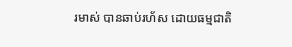រមាស់ បានឆាប់រហ័ស ដោយធម្មជាតិ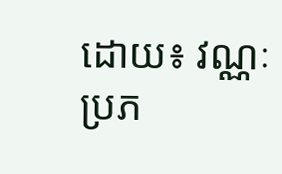ដោយ៖ វណ្ណៈ
ប្រភ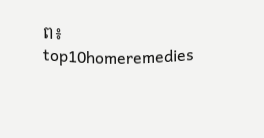ព៖ top10homeremedies